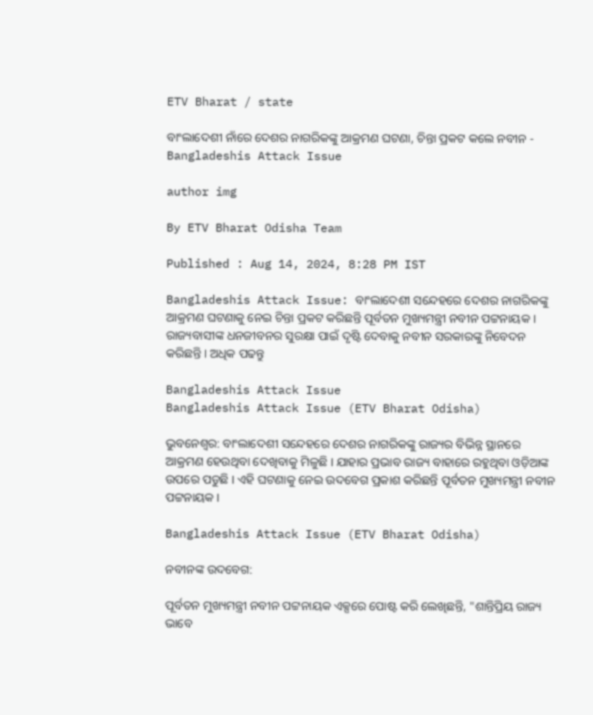ETV Bharat / state

ବାଂଲାଦେଶୀ ନାଁରେ ଦେଶର ନାଗରିକଙ୍କୁ ଆକ୍ରମଣ ଘଟଣା, ଚିନ୍ତା ପ୍ରକଟ କଲେ ନବୀନ - Bangladeshis Attack Issue

author img

By ETV Bharat Odisha Team

Published : Aug 14, 2024, 8:28 PM IST

Bangladeshis Attack Issue: ବାଂଲାଦେଶୀ ସନ୍ଦେହରେ ଦେଶର ନାଗରିକଙ୍କୁ ଆକ୍ରମଣ ଘଟଣାକୁ ନେଇ ଚିନ୍ତା ପ୍ରକଟ କରିଛନ୍ତି ପୂର୍ବତନ ମୁଖ୍ୟମନ୍ତ୍ରୀ ନବୀନ ପଟ୍ଟନାୟକ । ରାଜ୍ୟବାସୀଙ୍କ ଧନଜୀବନର ସୁରକ୍ଷା ପାଇଁ ଦୃଷ୍ଟି ଦେବାକୁ ନବୀନ ସରକାରଙ୍କୁ ନିବେଦନ କରିଛନ୍ତି । ଅଧିକ ପଢନ୍ତୁ

Bangladeshis Attack Issue
Bangladeshis Attack Issue (ETV Bharat Odisha)

ଭୁବନେଶ୍ବର: ବାଂଲାଦେଶୀ ସନ୍ଦେହରେ ଦେଶର ନାଗରିକଙ୍କୁ ରାଜ୍ୟର ବିଭିନ୍ନ ସ୍ଥାନରେ ଆକ୍ରମଣ ହେଉଥିବା ଦେଖିବାକୁ ମିଳୁଛି । ଯାହାର ପ୍ରଭାବ ରାଜ୍ୟ ବାହାରେ ରହୁଥିବା ଓଡ଼ିଆଙ୍କ ଉପରେ ପଡୁଛି । ଏହି ଘଟଣାକୁ ନେଇ ଉଦବେଗ ପ୍ରକାଶ କରିଛନ୍ତି ପୂର୍ବତନ ମୁଖ୍ୟମନ୍ତ୍ରୀ ନବୀନ ପଟ୍ଟନାୟକ ।

Bangladeshis Attack Issue (ETV Bharat Odisha)

ନବୀନଙ୍କ ଉଦବେଗ:

ପୂର୍ବତନ ମୁଖ୍ୟମନ୍ତ୍ରୀ ନବୀନ ପଟ୍ଟନାୟକ ଏକ୍ସରେ ପୋଷ୍ଟ କରି ଲେଖିଛନ୍ତି, "ଶାନ୍ତିପ୍ରିୟ ରାଜ୍ୟ ଭାବେ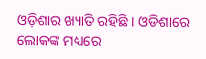ଓଡ଼ିଶାର ଖ୍ୟାତି ରହିଛି । ଓଡିଶାରେ ଲୋକଙ୍କ ମଧ୍ୟରେ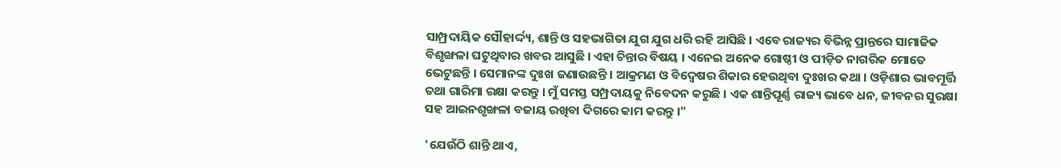ସାମ୍ପ୍ରଦାୟିକ ସୌହାର୍ଦ୍ଦ୍ୟ, ଶାନ୍ତି ଓ ସହଭାଗିତା ଯୁଗ ଯୁଗ ଧରି ରହି ଆସିଛି । ଏବେ ରାଜ୍ୟର ବିଭିନ୍ନ ପ୍ରାନ୍ତରେ ସାମାଜିକ ବିଶୃଙ୍ଖଳା ଘଟୁଥିବାର ଖବର ଆସୁଛି । ଏହା ଚିନ୍ତାର ବିଷୟ । ଏନେଇ ଅନେକ ଗୋଷ୍ଠୀ ଓ ପୀଡ଼ିତ ନାଗରିକ ମୋତେ ଭେଟୁଛନ୍ତି । ସେମାନଙ୍କ ଦୁଃଖ ଜଣାଉଛନ୍ତି । ଆକ୍ରମଣ ଓ ବିଦ୍ବେଷର ଶିକାର ହେଉଥିବା ଦୁଃଖର କଥା । ଓଡ଼ିଶାର ଭାବମୂର୍ତ୍ତି ତଥା ଗାରିମା ରକ୍ଷା କରନ୍ତୁ । ମୁଁ ସମସ୍ତ ସମ୍ପ୍ରଦାୟକୁ ନିବେଦନ କରୁଛି । ଏକ ଶାନ୍ତିପୂର୍ଣ୍ଣ ରାଜ୍ୟ ଭାବେ ଧନ, ଜୀବନର ସୁରକ୍ଷା ସହ ଆଇନଶୃଙ୍ଖଳା ବଜାୟ ରଖିବା ଦିଗରେ କାମ କରନ୍ତୁ ।"

'ଯେଉଁଠି ଶାନ୍ତି ଥାଏ,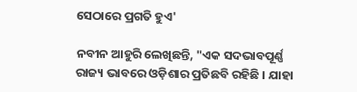ସେଠାରେ ପ୍ରଗତି ହୁଏ'

ନବୀନ ଆହୁରି ଲେଖିଛନ୍ତି, "ଏକ ସଦଭାବପୂର୍ଣ୍ଣ ରାଜ୍ୟ ଭାବରେ ଓଡ଼ିଶାର ପ୍ରତିଛବି ରହିଛି । ଯାହା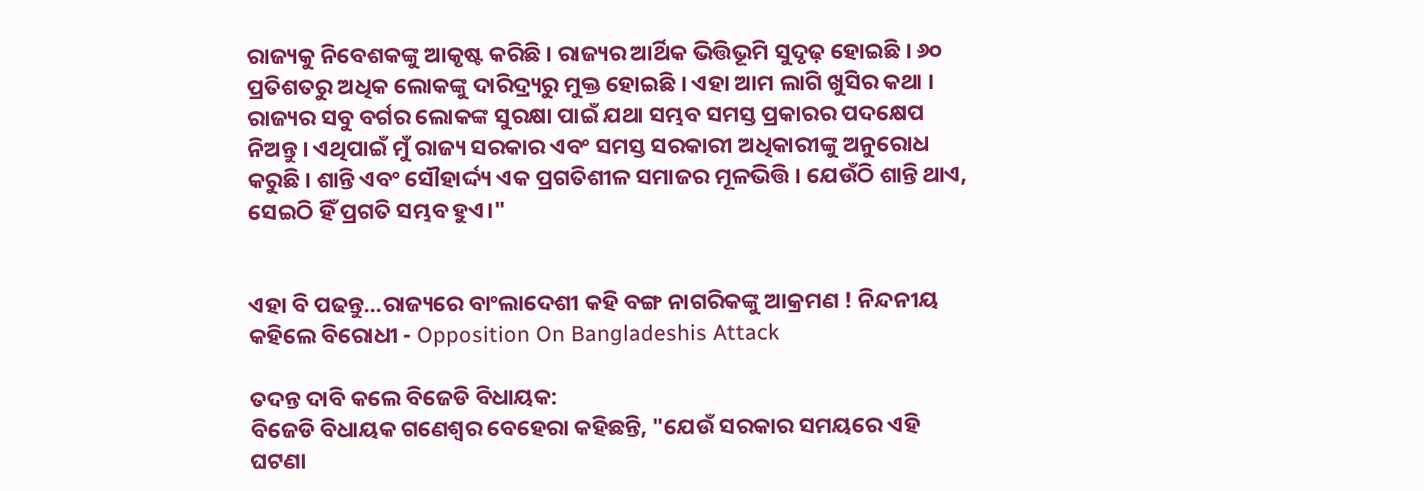ରାଜ୍ୟକୁ ନିବେଶକଙ୍କୁ ଆକୃଷ୍ଟ କରିଛି । ରାଜ୍ୟର ଆର୍ଥିକ ଭିତ୍ତିଭୂମି ସୁଦୃଢ଼ ହୋଇଛି । ୬୦ ପ୍ରତିଶତରୁ ଅଧିକ ଲୋକଙ୍କୁ ଦାରିଦ୍ର୍ୟରୁ ମୁକ୍ତ ହୋଇଛି । ଏହା ଆମ ଲାଗି ଖୁସିର କଥା । ରାଜ୍ୟର ସବୁ ବର୍ଗର ଲୋକଙ୍କ ସୁରକ୍ଷା ପାଇଁ ଯଥା ସମ୍ଭବ ସମସ୍ତ ପ୍ରକାରର ପଦକ୍ଷେପ ନିଅନ୍ତୁ । ଏଥିପାଇଁ ମୁଁ ରାଜ୍ୟ ସରକାର ଏବଂ ସମସ୍ତ ସରକାରୀ ଅଧିକାରୀଙ୍କୁ ଅନୁରୋଧ କରୁଛି । ଶାନ୍ତି ଏବଂ ସୌହାର୍ଦ୍ଦ୍ୟ ଏକ ପ୍ରଗତିଶୀଳ ସମାଜର ମୂଳଭିତ୍ତି । ଯେଉଁଠି ଶାନ୍ତି ଥାଏ, ସେଇଠି ହିଁ ପ୍ରଗତି ସମ୍ଭବ ହୁଏ।"


ଏହା ବି ପଢନ୍ତୁ...ରାଜ୍ୟରେ ବାଂଲାଦେଶୀ କହି ବଙ୍ଗ ନାଗରିକଙ୍କୁ ଆକ୍ରମଣ ! ନିନ୍ଦନୀୟ କହିଲେ ବିରୋଧୀ - Opposition On Bangladeshis Attack

ତଦନ୍ତ ଦାବି କଲେ ବିଜେଡି ବିଧାୟକ:
ବିଜେଡି ବିଧାୟକ ଗଣେଶ୍ୱର ବେହେରା କହିଛନ୍ତି, "ଯେଉଁ ସରକାର ସମୟରେ ଏହି ଘଟଣା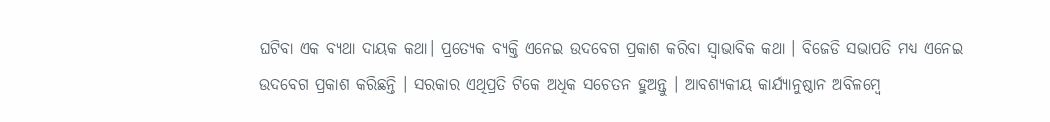ଘଟିବା ଏକ ବ୍ୟଥା ଦାୟକ କଥା। ପ୍ରତ୍ୟେକ ବ୍ୟକ୍ତି ଏନେଇ ଉଦବେଗ ପ୍ରକାଶ କରିବା ସ୍ୱାଭାବିକ କଥା । ବିଜେଡି ସଭାପତି ମଧ୍ୟ ଏନେଇ ଉଦବେଗ ପ୍ରକାଶ କରିଛନ୍ତି । ସରକାର ଏଥିପ୍ରତି ଟିକେ ଅଧିକ ସଚେତନ ହୁଅନ୍ତୁ । ଆବଶ୍ୟକୀୟ କାର୍ଯ୍ୟାନୁଷ୍ଠାନ ଅବିଳମ୍ବେ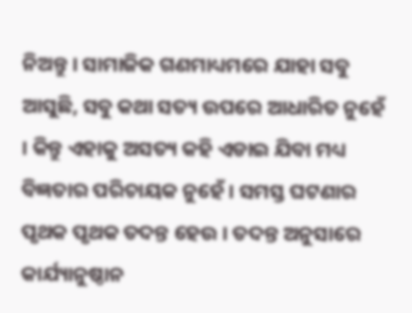ନିଅନ୍ତୁ । ସାମାଜିକ ଗଣମାଧ୍ୟମରେ ଯାହା ସବୁ ଆସୁଛି, ସବୁ କଥା ସତ୍ୟ ଉପରେ ଆଧାରିତ ନୁହେଁ । କିନ୍ତୁ ଏହାକୁ ଅସତ୍ୟ କହି ଏଡାଇ ଯିବା ମଧ୍ୟ ବିଜ୍ଞତାର ପରିଚାୟକ ନୁହେଁ । ସମସ୍ତ ଘଟଣାର ପୃଥକ ପୃଥକ ତଦନ୍ତ ହେଉ । ତଦନ୍ତ ଅନୁସାରେ କାର୍ଯ୍ୟାନୁଷ୍ଠାନ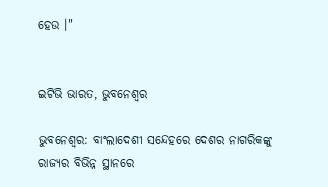ହେଉ ।"


ଇଟିଭି ଭାରତ, ଭୁବନେଶ୍ବର

ଭୁବନେଶ୍ବର: ବାଂଲାଦେଶୀ ସନ୍ଦେହରେ ଦେଶର ନାଗରିକଙ୍କୁ ରାଜ୍ୟର ବିଭିନ୍ନ ସ୍ଥାନରେ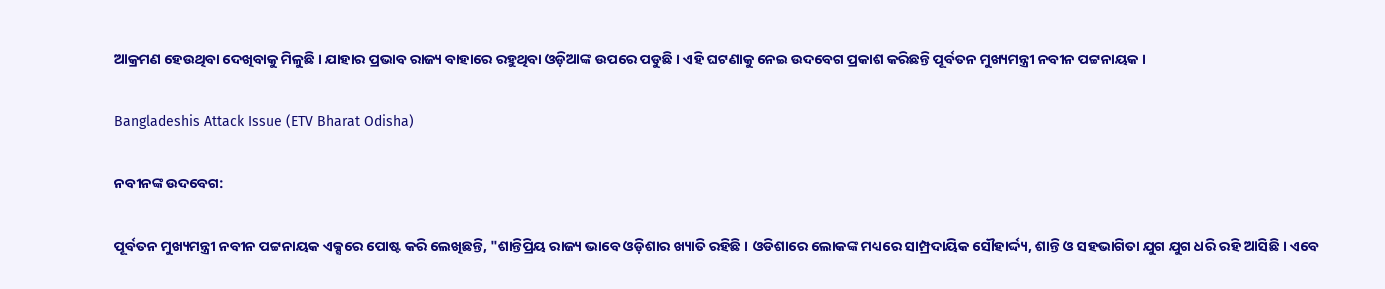ଆକ୍ରମଣ ହେଉଥିବା ଦେଖିବାକୁ ମିଳୁଛି । ଯାହାର ପ୍ରଭାବ ରାଜ୍ୟ ବାହାରେ ରହୁଥିବା ଓଡ଼ିଆଙ୍କ ଉପରେ ପଡୁଛି । ଏହି ଘଟଣାକୁ ନେଇ ଉଦବେଗ ପ୍ରକାଶ କରିଛନ୍ତି ପୂର୍ବତନ ମୁଖ୍ୟମନ୍ତ୍ରୀ ନବୀନ ପଟ୍ଟନାୟକ ।

Bangladeshis Attack Issue (ETV Bharat Odisha)

ନବୀନଙ୍କ ଉଦବେଗ:

ପୂର୍ବତନ ମୁଖ୍ୟମନ୍ତ୍ରୀ ନବୀନ ପଟ୍ଟନାୟକ ଏକ୍ସରେ ପୋଷ୍ଟ କରି ଲେଖିଛନ୍ତି, "ଶାନ୍ତିପ୍ରିୟ ରାଜ୍ୟ ଭାବେ ଓଡ଼ିଶାର ଖ୍ୟାତି ରହିଛି । ଓଡିଶାରେ ଲୋକଙ୍କ ମଧ୍ୟରେ ସାମ୍ପ୍ରଦାୟିକ ସୌହାର୍ଦ୍ଦ୍ୟ, ଶାନ୍ତି ଓ ସହଭାଗିତା ଯୁଗ ଯୁଗ ଧରି ରହି ଆସିଛି । ଏବେ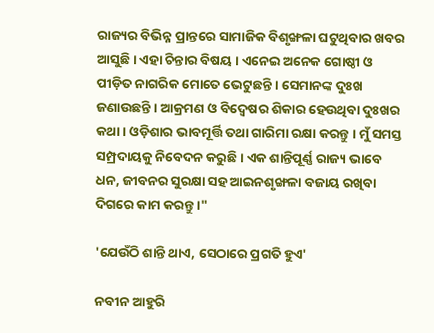ରାଜ୍ୟର ବିଭିନ୍ନ ପ୍ରାନ୍ତରେ ସାମାଜିକ ବିଶୃଙ୍ଖଳା ଘଟୁଥିବାର ଖବର ଆସୁଛି । ଏହା ଚିନ୍ତାର ବିଷୟ । ଏନେଇ ଅନେକ ଗୋଷ୍ଠୀ ଓ ପୀଡ଼ିତ ନାଗରିକ ମୋତେ ଭେଟୁଛନ୍ତି । ସେମାନଙ୍କ ଦୁଃଖ ଜଣାଉଛନ୍ତି । ଆକ୍ରମଣ ଓ ବିଦ୍ବେଷର ଶିକାର ହେଉଥିବା ଦୁଃଖର କଥା । ଓଡ଼ିଶାର ଭାବମୂର୍ତ୍ତି ତଥା ଗାରିମା ରକ୍ଷା କରନ୍ତୁ । ମୁଁ ସମସ୍ତ ସମ୍ପ୍ରଦାୟକୁ ନିବେଦନ କରୁଛି । ଏକ ଶାନ୍ତିପୂର୍ଣ୍ଣ ରାଜ୍ୟ ଭାବେ ଧନ, ଜୀବନର ସୁରକ୍ଷା ସହ ଆଇନଶୃଙ୍ଖଳା ବଜାୟ ରଖିବା ଦିଗରେ କାମ କରନ୍ତୁ ।"

'ଯେଉଁଠି ଶାନ୍ତି ଥାଏ, ସେଠାରେ ପ୍ରଗତି ହୁଏ'

ନବୀନ ଆହୁରି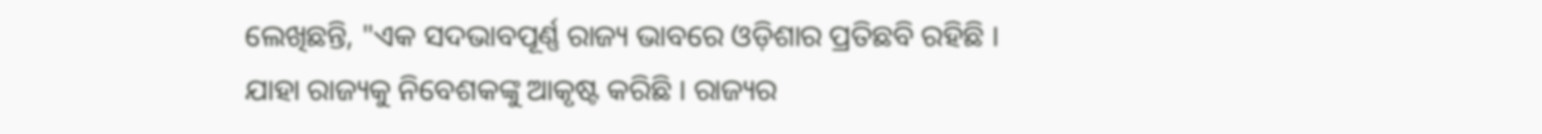ଲେଖିଛନ୍ତି, "ଏକ ସଦଭାବପୂର୍ଣ୍ଣ ରାଜ୍ୟ ଭାବରେ ଓଡ଼ିଶାର ପ୍ରତିଛବି ରହିଛି । ଯାହା ରାଜ୍ୟକୁ ନିବେଶକଙ୍କୁ ଆକୃଷ୍ଟ କରିଛି । ରାଜ୍ୟର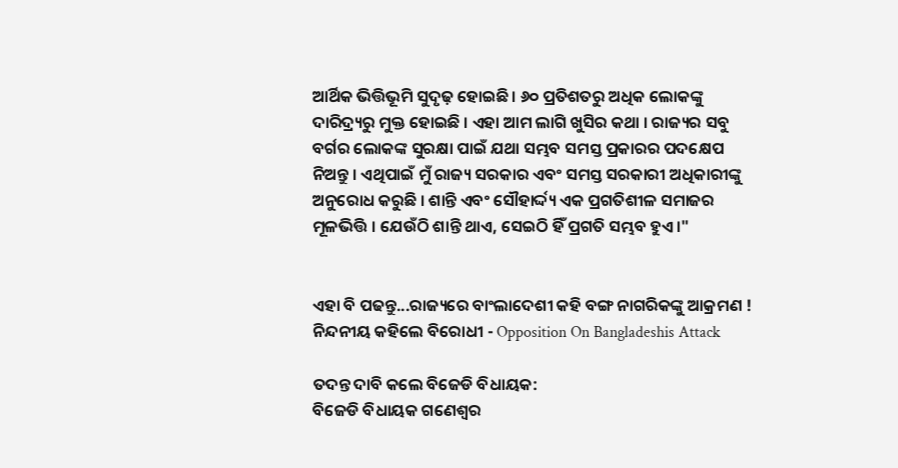ଆର୍ଥିକ ଭିତ୍ତିଭୂମି ସୁଦୃଢ଼ ହୋଇଛି । ୬୦ ପ୍ରତିଶତରୁ ଅଧିକ ଲୋକଙ୍କୁ ଦାରିଦ୍ର୍ୟରୁ ମୁକ୍ତ ହୋଇଛି । ଏହା ଆମ ଲାଗି ଖୁସିର କଥା । ରାଜ୍ୟର ସବୁ ବର୍ଗର ଲୋକଙ୍କ ସୁରକ୍ଷା ପାଇଁ ଯଥା ସମ୍ଭବ ସମସ୍ତ ପ୍ରକାରର ପଦକ୍ଷେପ ନିଅନ୍ତୁ । ଏଥିପାଇଁ ମୁଁ ରାଜ୍ୟ ସରକାର ଏବଂ ସମସ୍ତ ସରକାରୀ ଅଧିକାରୀଙ୍କୁ ଅନୁରୋଧ କରୁଛି । ଶାନ୍ତି ଏବଂ ସୌହାର୍ଦ୍ଦ୍ୟ ଏକ ପ୍ରଗତିଶୀଳ ସମାଜର ମୂଳଭିତ୍ତି । ଯେଉଁଠି ଶାନ୍ତି ଥାଏ, ସେଇଠି ହିଁ ପ୍ରଗତି ସମ୍ଭବ ହୁଏ।"


ଏହା ବି ପଢନ୍ତୁ...ରାଜ୍ୟରେ ବାଂଲାଦେଶୀ କହି ବଙ୍ଗ ନାଗରିକଙ୍କୁ ଆକ୍ରମଣ ! ନିନ୍ଦନୀୟ କହିଲେ ବିରୋଧୀ - Opposition On Bangladeshis Attack

ତଦନ୍ତ ଦାବି କଲେ ବିଜେଡି ବିଧାୟକ:
ବିଜେଡି ବିଧାୟକ ଗଣେଶ୍ୱର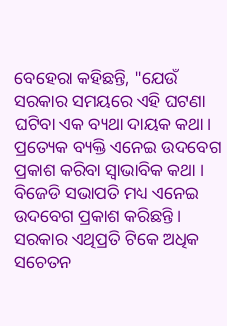ବେହେରା କହିଛନ୍ତି, "ଯେଉଁ ସରକାର ସମୟରେ ଏହି ଘଟଣା ଘଟିବା ଏକ ବ୍ୟଥା ଦାୟକ କଥା। ପ୍ରତ୍ୟେକ ବ୍ୟକ୍ତି ଏନେଇ ଉଦବେଗ ପ୍ରକାଶ କରିବା ସ୍ୱାଭାବିକ କଥା । ବିଜେଡି ସଭାପତି ମଧ୍ୟ ଏନେଇ ଉଦବେଗ ପ୍ରକାଶ କରିଛନ୍ତି । ସରକାର ଏଥିପ୍ରତି ଟିକେ ଅଧିକ ସଚେତନ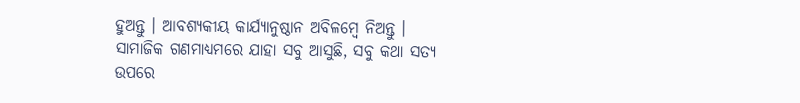ହୁଅନ୍ତୁ । ଆବଶ୍ୟକୀୟ କାର୍ଯ୍ୟାନୁଷ୍ଠାନ ଅବିଳମ୍ବେ ନିଅନ୍ତୁ । ସାମାଜିକ ଗଣମାଧ୍ୟମରେ ଯାହା ସବୁ ଆସୁଛି, ସବୁ କଥା ସତ୍ୟ ଉପରେ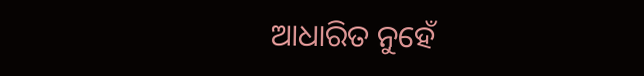ଆଧାରିତ ନୁହେଁ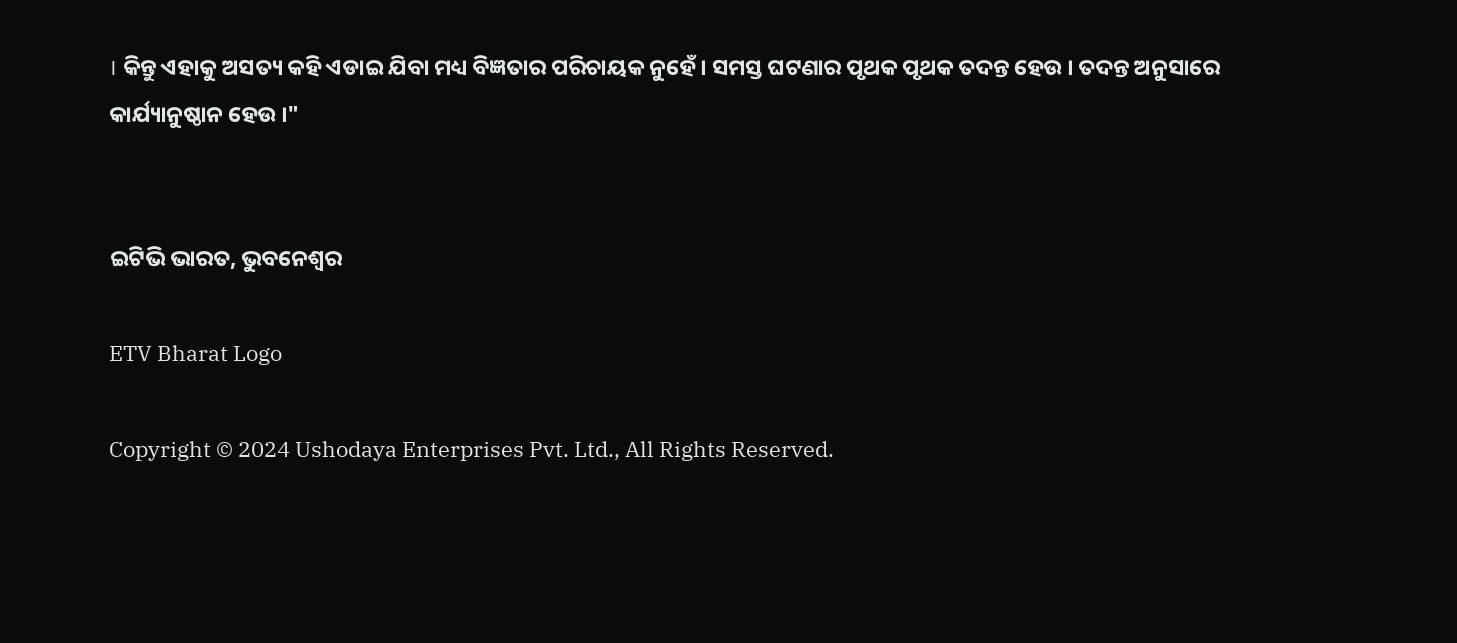। କିନ୍ତୁ ଏହାକୁ ଅସତ୍ୟ କହି ଏଡାଇ ଯିବା ମଧ୍ୟ ବିଜ୍ଞତାର ପରିଚାୟକ ନୁହେଁ । ସମସ୍ତ ଘଟଣାର ପୃଥକ ପୃଥକ ତଦନ୍ତ ହେଉ । ତଦନ୍ତ ଅନୁସାରେ କାର୍ଯ୍ୟାନୁଷ୍ଠାନ ହେଉ ।"


ଇଟିଭି ଭାରତ, ଭୁବନେଶ୍ବର

ETV Bharat Logo

Copyright © 2024 Ushodaya Enterprises Pvt. Ltd., All Rights Reserved.